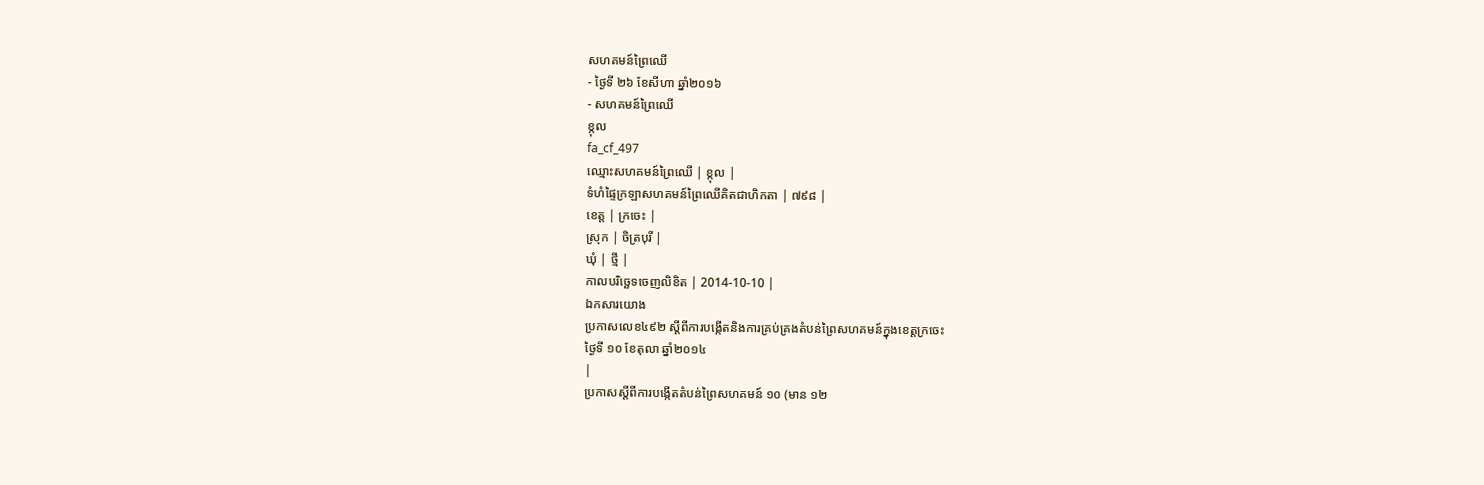សហគមន៍ព្រៃឈើ
- ថ្ងៃទី ២៦ ខែសីហា ឆ្នាំ២០១៦
- សហគមន៍ព្រៃឈើ
ខ្កុល
fa_cf_497
ឈ្មោះសហគមន៍ព្រៃឈើ | ខ្កុល |
ទំហំផ្ទៃក្រឡាសហគមន៍ព្រៃឈើគិតជាហិកតា | ៧៩៨ |
ខេត្ត | ក្រចេះ |
ស្រុក | ចិត្របុរី |
ឃុំ | ថ្មី |
កាលបរិច្ឆេទចេញលិខិត | 2014-10-10 |
ឯកសារយោង
ប្រកាសលេខ៤៩២ ស្តីពីការបង្កើតនិងការគ្រប់គ្រងតំបន់ព្រៃសហគមន៍ក្នុងខេត្តក្រចេះ
ថ្ងៃទី ១០ ខែតុលា ឆ្នាំ២០១៤
|
ប្រកាសស្ដីពីការបង្កើតតំបន់ព្រៃសហគមន៍ ១០ (មាន ១២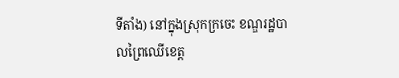ទីតាំង) នៅក្នុងស្រុកក្រចេះ ខណ្ឌរដ្ឋបាលព្រៃឈើខេត្ត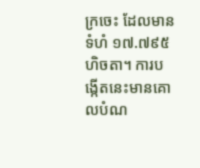ក្រចេះ ដែលមានទំហំ ១៧.៧៩៥ ហិចតា។ ការបង្កើតនេះមានគោលបំណ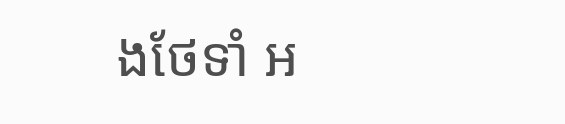ងថែទាំ អ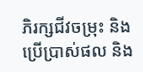ភិរក្សជីវចម្រុះ និងប្រើប្រាស់ផល និង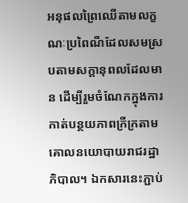អនុផលព្រៃឈើតាមលក្ខណៈប្រពៃណីដែលសមស្របតាមសក្ដានុពលដែលមាន ដើម្បីរួមចំណែកក្នុងការកាត់បន្ថយភាពក្រីក្រតាមគោលនយោបាយរាជរដ្ឋាភិបាល។ ឯកសារនេះភ្ជាប់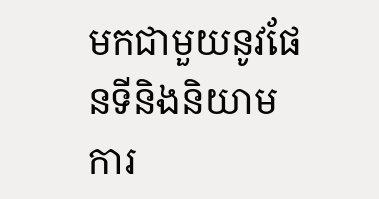មកជាមួយនូវផែនទីនិងនិយាមការ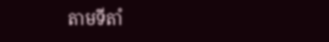តាមទីតាំ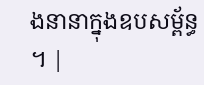ងនានាក្នុងឧបសម្ព័ន្ធ ។ |